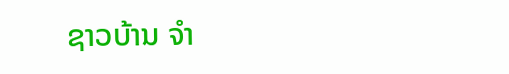ຊາວບ້ານ ຈຳ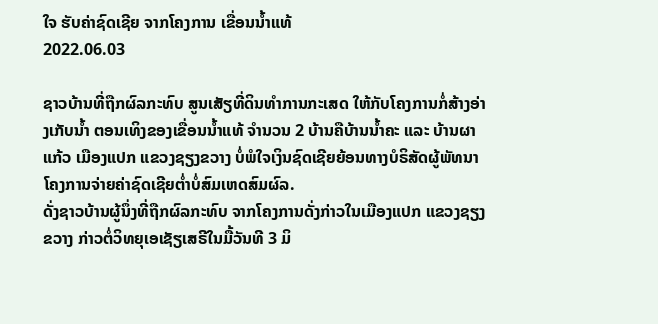ໃຈ ຮັບຄ່າຊົດເຊີຍ ຈາກໂຄງການ ເຂື່ອນນໍ້າແທ້
2022.06.03

ຊາວບ້ານທີ່ຖືກຜົລກະທົບ ສູນເສັຽທີ່ດິນທຳການກະເສດ ໃຫ້ກັບໂຄງການກໍ່ສ້າງອ່າງເກັບນໍ້າ ຕອນເທິງຂອງເຂື່ອນນໍ້າແທ້ ຈຳນວນ 2 ບ້ານຄືບ້ານນໍ້າຄະ ແລະ ບ້ານຜາແກ້ວ ເມືອງແປກ ແຂວງຊຽງຂວາງ ບໍ່ພໍໃຈເງິນຊົດເຊີຍຍ້ອນທາງບໍຣິສັດຜູ້ພັທນາໂຄງການຈ່າຍຄ່າຊົດເຊີຍຕໍ່າບໍ່ສົມເຫດສົມຜົລ.
ດັ່ງຊາວບ້ານຜູ້ນຶ່ງທີ່ຖືກຜົລກະທົບ ຈາກໂຄງການດັ່ງກ່າວໃນເມືອງແປກ ແຂວງຊຽງຂວາງ ກ່າວຕໍ່ວິທຍຸເອເຊັຽເສຣີໃນມື້ວັນທີ 3 ມິ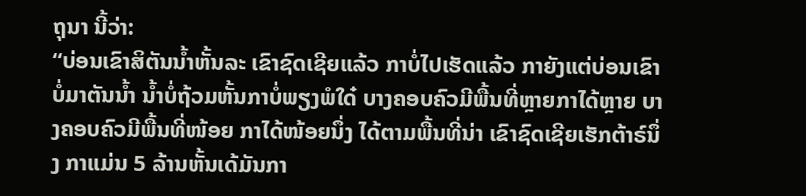ຖຸນາ ນີ້ວ່າ:
“ບ່ອນເຂົາສິຕັນນໍ້າຫັ້ນລະ ເຂົາຊົດເຊີຍແລ້ວ ກາບໍ່ໄປເຮັດແລ້ວ ກາຍັງແຕ່ບ່ອນເຂົາບໍ່ມາຕັນນໍ້າ ນໍ້າບໍ່ຖ້ວມຫັ້ນກາບໍ່ພຽງພໍໃດ໋ ບາງຄອບຄົວມີພື້ນທີ່ຫຼາຍກາໄດ້ຫຼາຍ ບາງຄອບຄົວມີພື້ນທີ່ໜ້ອຍ ກາໄດ້ໜ້ອຍນຶ່ງ ໄດ້ຕາມພື້ນທີ່ນ່າ ເຂົາຊົດເຊີຍເຮັກຕ້າຣ໌ນຶ່ງ ກາແມ່ນ 5 ລ້ານຫັ້ນເດ້ມັນກາ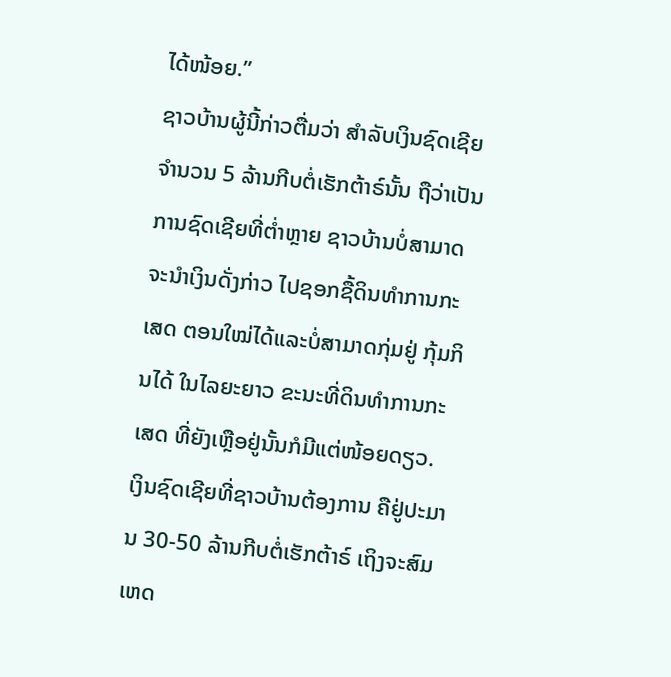ໄດ້ໜ້ອຍ.”
ຊາວບ້ານຜູ້ນີ້ກ່າວຕື່ມວ່າ ສຳລັບເງິນຊົດເຊີຍຈຳນວນ 5 ລ້ານກີບຕໍ່ເຮັກຕ້າຣ໌ນັ້ນ ຖືວ່າເປັນການຊົດເຊີຍທີ່ຕໍ່າຫຼາຍ ຊາວບ້ານບໍ່ສາມາດຈະນຳເງິນດັ່ງກ່າວ ໄປຊອກຊື້ດິນທຳການກະເສດ ຕອນໃໝ່ໄດ້ແລະບໍ່ສາມາດກຸ່ມຢູ່ ກຸ້ມກິນໄດ້ ໃນໄລຍະຍາວ ຂະນະທີ່ດິນທຳການກະເສດ ທີ່ຍັງເຫຼືອຢູ່ນັ້ນກໍມີແຕ່ໜ້ອຍດຽວ.
ເງິນຊົດເຊີຍທີ່ຊາວບ້ານຕ້ອງການ ຄືຢູ່ປະມານ 30-50 ລ້ານກີບຕໍ່ເຮັກຕ້າຣ໌ ເຖິງຈະສົມເຫດ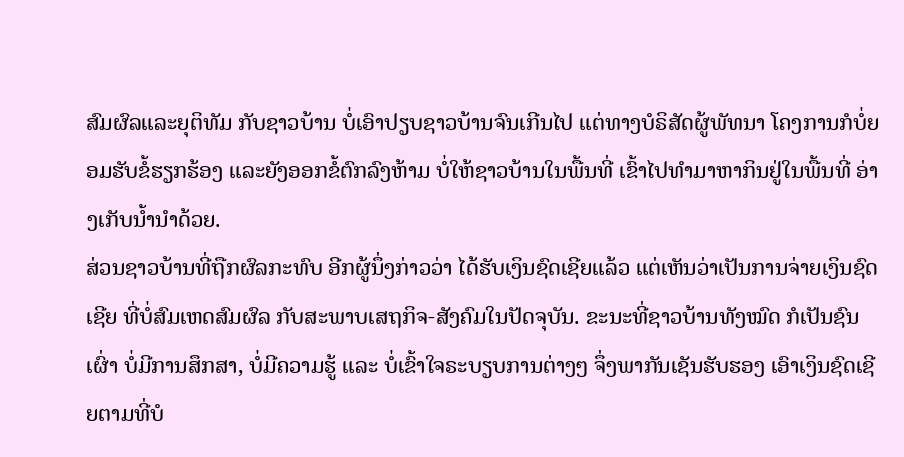ສົມຜົລແລະຍຸຕິທັມ ກັບຊາວບ້ານ ບໍ່ເອົາປຽບຊາວບ້ານຈົນເກີນໄປ ແຕ່ທາງບໍຣິສັດຜູ້ພັທນາ ໂຄງການກໍບໍ່ຍອມຮັບຂໍ້ຮຽກຮ້ອງ ແລະຍັງອອກຂໍ້ຕົກລົງຫ້າມ ບໍ່ໃຫ້ຊາວບ້ານໃນພື້ນທີ່ ເຂົ້າໄປທຳມາຫາກິນຢູ່ໃນພື້ນທີ່ ອ່າງເກັບນໍ້ານຳດ້ວຍ.
ສ່ວນຊາວບ້ານທີ່ຖືກຜົລກະທົບ ອີກຜູ້ນຶ່ງກ່າວວ່າ ໄດ້ຮັບເງິນຊົດເຊີຍແລ້ວ ແຕ່ເຫັນວ່າເປັນການຈ່າຍເງິນຊົດເຊີຍ ທີ່ບໍ່ສົມເຫດສົມຜົລ ກັບສະພາບເສຖກິຈ-ສັງຄົມໃນປັດຈຸບັນ. ຂະນະທີ່ຊາວບ້ານທັງໝົດ ກໍເປັນຊົນເຜົ່າ ບໍ່ມີການສຶກສາ, ບໍ່ມີຄວາມຮູ້ ແລະ ບໍ່ເຂົ້າໃຈຣະບຽບການຕ່າງໆ ຈຶ່ງພາກັນເຊັນຮັບຮອງ ເອົາເງິນຊົດເຊີຍຕາມທີ່ບໍ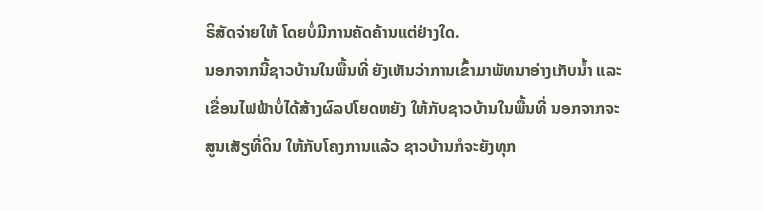ຣິສັດຈ່າຍໃຫ້ ໂດຍບໍ່ມີການຄັດຄ້ານແຕ່ຢ່າງໃດ.
ນອກຈາກນີ້ຊາວບ້ານໃນພື້ນທີ່ ຍັງເຫັນວ່າການເຂົ້າມາພັທນາອ່າງເກັບນໍ້າ ແລະເຂື່ອນໄຟຟ້າບໍ່ໄດ້ສ້າງຜົລປໂຍດຫຍັງ ໃຫ້ກັບຊາວບ້ານໃນພື້ນທີ່ ນອກຈາກຈະສູນເສັຽທີ່ດິນ ໃຫ້ກັບໂຄງການແລ້ວ ຊາວບ້ານກໍຈະຍັງທຸກ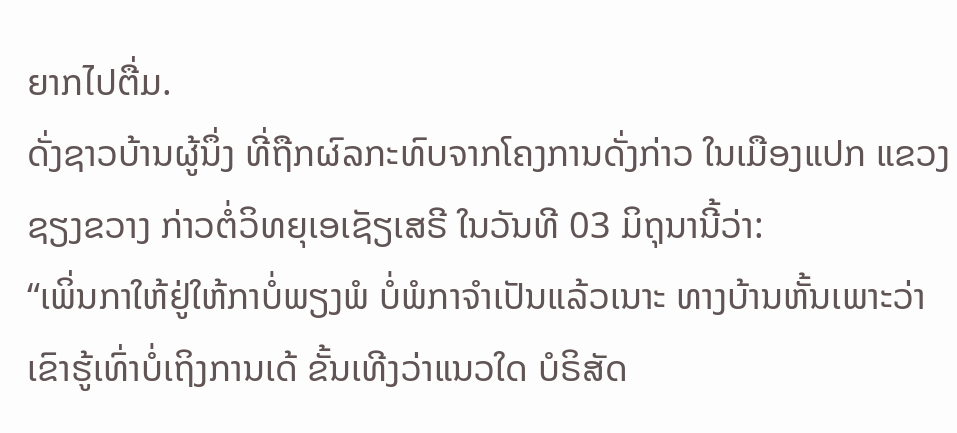ຍາກໄປຕື່ມ.
ດັ່ງຊາວບ້ານຜູ້ນຶ່ງ ທີ່ຖືກຜົລກະທົບຈາກໂຄງການດັ່ງກ່າວ ໃນເມືອງແປກ ແຂວງຊຽງຂວາງ ກ່າວຕໍ່ວິທຍຸເອເຊັຽເສຣີ ໃນວັນທີ 03 ມິຖຸນານີ້ວ່າ:
“ເພິ່ນກາໃຫ້ຢູ່ໃຫ້ກາບໍ່ພຽງພໍ ບໍ່ພໍກາຈຳເປັນແລ້ວເນາະ ທາງບ້ານຫັ້ນເພາະວ່າ ເຂົາຮູ້ເທົ່າບໍ່ເຖິງການເດ້ ຂັ້ນເທີງວ່າແນວໃດ ບໍຣິສັດ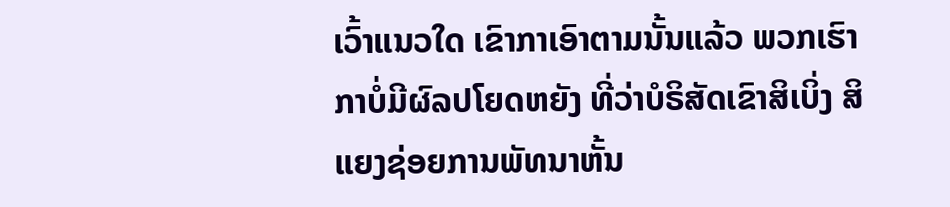ເວົ້າແນວໃດ ເຂົາກາເອົາຕາມນັ້ນແລ້ວ ພວກເຮົາກາບໍ່ມີຜົລປໂຍດຫຍັງ ທີ່ວ່າບໍຣິສັດເຂົາສິເບິ່ງ ສິແຍງຊ່ອຍການພັທນາຫັ້ນ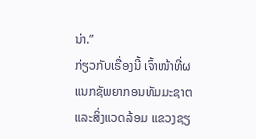ນ່າ.”
ກ່ຽວກັບເຣື່ອງນີ້ ເຈົ້າໜ້າທີ່ຜແນກຊັພຍາກອນທັມມະຊາຕ ແລະສິ່ງແວດລ້ອມ ແຂວງຊຽ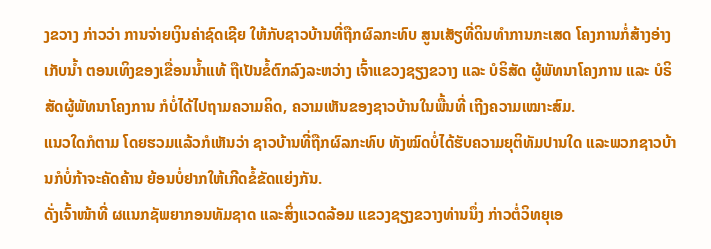ງຂວາງ ກ່າວວ່າ ການຈ່າຍເງິນຄ່າຊົດເຊີຍ ໃຫ້ກັບຊາວບ້ານທີ່ຖືກຜົລກະທົບ ສູນເສັຽທີ່ດິນທຳການກະເສດ ໂຄງການກໍ່ສ້າງອ່າງເກັບນໍ້າ ຕອນເທິງຂອງເຂື່ອນນໍ້າແທ້ ຖືເປັນຂໍ້ຕົກລົງລະຫວ່າງ ເຈົ້າແຂວງຊຽງຂວາງ ແລະ ບໍຣິສັດ ຜູ້ພັທນາໂຄງການ ແລະ ບໍຣິສັດຜູ້ພັທນາໂຄງການ ກໍບໍ່ໄດ້ໄປຖາມຄວາມຄິດ, ຄວາມເຫັນຂອງຊາວບ້ານໃນພື້ນທີ່ ເຖີງຄວາມເໝາະສົມ.
ແນວໃດກໍຕາມ ໂດຍຮວມແລ້ວກໍເຫັນວ່າ ຊາວບ້ານທີ່ຖືກຜົລກະທົບ ທັງໝົດບໍ່ໄດ້ຮັບຄວາມຍຸຕິທັມປານໃດ ແລະພວກຊາວບ້ານກໍບໍ່ກ້າຈະຄັດຄ້ານ ຍ້ອນບໍ່ຢາກໃຫ້ເກີດຂໍ້ຂັດແຍ່ງກັນ.
ດັ່ງເຈົ້າໜ້າທີ່ ຜແນກຊັພຍາກອນທັມຊາດ ແລະສິ່ງແວດລ້ອມ ແຂວງຊຽງຂວາງທ່ານນຶ່ງ ກ່າວຕໍ່ວິທຍຸເອ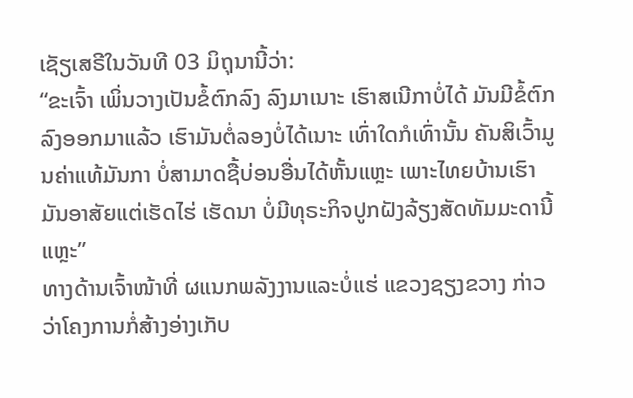ເຊັຽເສຣີໃນວັນທີ 03 ມິຖຸນານີ້ວ່າ:
“ຂະເຈົ້າ ເພິ່ນວາງເປັນຂໍ້ຕົກລົງ ລົງມາເນາະ ເຮົາສເນີກາບໍ່ໄດ້ ມັນມີຂໍ້ຕົກລົງອອກມາແລ້ວ ເຮົາມັນຕໍ່ລອງບໍ່ໄດ້ເນາະ ເທົ່າໃດກໍເທົ່ານັ້ນ ຄັນສິເວົ້າມູນຄ່າແທ້ມັນກາ ບໍ່ສາມາດຊື້ບ່ອນອື່ນໄດ້ຫັ້ນແຫຼະ ເພາະໄທຍບ້ານເຮົາ ມັນອາສັຍແຕ່ເຮັດໄຮ່ ເຮັດນາ ບໍ່ມີທຸຣະກິຈປູກຝັງລ້ຽງສັດທັມມະດານີ້ແຫຼະ”
ທາງດ້ານເຈົ້າໜ້າທີ່ ຜແນກພລັງງານແລະບໍ່ແຮ່ ແຂວງຊຽງຂວາງ ກ່າວວ່າໂຄງການກໍ່ສ້າງອ່າງເກັບ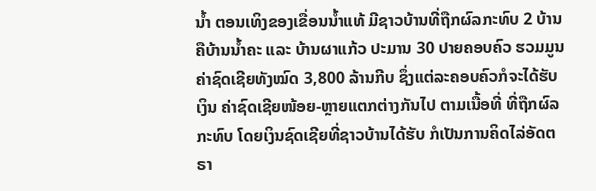ນໍ້າ ຕອນເທິງຂອງເຂື່ອນນໍ້າແທ້ ມີຊາວບ້ານທີ່ຖືກຜົລກະທົບ 2 ບ້ານ ຄືບ້ານນໍ້າຄະ ແລະ ບ້ານຜາແກ້ວ ປະມານ 30 ປາຍຄອບຄົວ ຮວມມູນຄ່າຊົດເຊີຍທັງໝົດ 3,800 ລ້ານກີບ ຊຶ່ງແຕ່ລະຄອບຄົວກໍຈະໄດ້ຮັບເງິນ ຄ່າຊົດເຊີຍໜ້ອຍ-ຫຼາຍແຕກຕ່າງກັນໄປ ຕາມເນື້ອທີ່ ທີ່ຖືກຜົລກະທົບ ໂດຍເງິນຊົດເຊີຍທີ່ຊາວບ້ານໄດ້ຮັບ ກໍເປັນການຄິດໄລ່ອັດຕຣາ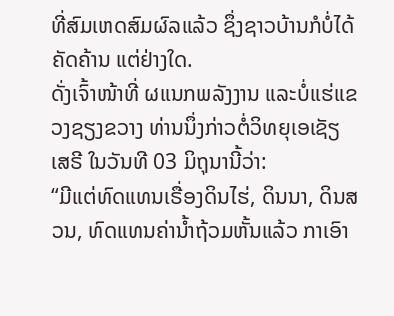ທີ່ສົມເຫດສົມຜົລແລ້ວ ຊຶ່ງຊາວບ້ານກໍບໍ່ໄດ້ຄັດຄ້ານ ແຕ່ຢ່າງໃດ.
ດັ່ງເຈົ້າໜ້າທີ່ ຜແນກພລັງງານ ແລະບໍ່ແຮ່ແຂວງຊຽງຂວາງ ທ່ານນຶ່ງກ່າວຕໍ່ວິທຍຸເອເຊັຽເສຣີ ໃນວັນທີ 03 ມິຖຸນານີ້ວ່າ:
“ມີແຕ່ທົດແທນເຣື່ອງດິນໄຮ່, ດິນນາ, ດິນສວນ, ທົດແທນຄ່ານໍ້າຖ້ວມຫັ້ນແລ້ວ ກາເອົາ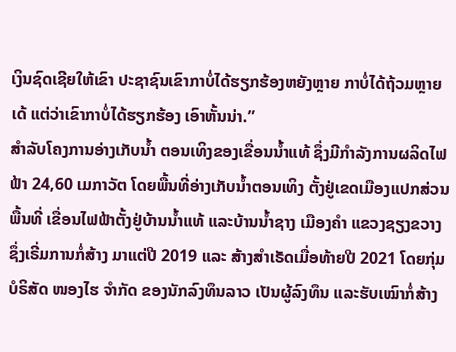ເງິນຊົດເຊີຍໃຫ້ເຂົາ ປະຊາຊົນເຂົາກາບໍ່ໄດ້ຮຽກຮ້ອງຫຍັງຫຼາຍ ກາບໍ່ໄດ້ຖ້ວມຫຼາຍເດ້ ແຕ່ວ່າເຂົາກາບໍ່ໄດ້ຮຽກຮ້ອງ ເອົາຫັ້ນນ່າ.”
ສຳລັບໂຄງການອ່າງເກັບນໍ້າ ຕອນເທິງຂອງເຂື່ອນນ້ຳແທ້ ຊຶ່ງມີກຳລັງການຜລິດໄຟຟ້າ 24,60 ເມກາວັຕ ໂດຍພື້ນທີ່ອ່າງເກັບນໍ້າຕອນເທິງ ຕັ້ງຢູ່ເຂດເມືອງແປກສ່ວນພື້ນທີ່ ເຂື່ອນໄຟຟ້າຕັ້ງຢູ່ບ້ານນໍ້າແທ້ ແລະບ້ານນໍ້າຊາງ ເມືອງຄຳ ແຂວງຊຽງຂວາງ ຊຶ່ງເຣີ່ມການກໍ່ສ້າງ ມາແຕ່ປີ 2019 ແລະ ສ້າງສຳເຣັດເມື່ອທ້າຍປີ 2021 ໂດຍກຸ່ມບໍຣິສັດ ໜອງໄຮ ຈຳກັດ ຂອງນັກລົງທຶນລາວ ເປັນຜູ້ລົງທຶນ ແລະຮັບເໝົາກໍ່ສ້າງ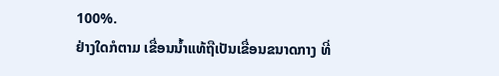100%.
ຢ່າງໃດກໍຕາມ ເຂື່ອນນໍ້າແທ້ຖືເປັນເຂື່ອນຂນາດກາງ ທີ່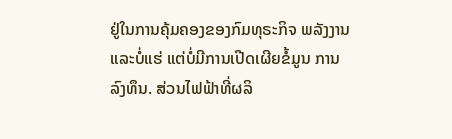ຢູ່ໃນການຄຸ້ມຄອງຂອງກົມທຸຣະກິຈ ພລັງງານແລະບໍ່ແຮ່ ແຕ່ບໍ່ມີການເປີດເຜີຍຂໍ້ມູນ ການລົງທຶນ. ສ່ວນໄຟຟ້າທີ່ຜລິ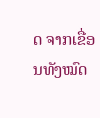ດ ຈາກເຂື່ອນທັງໝົດ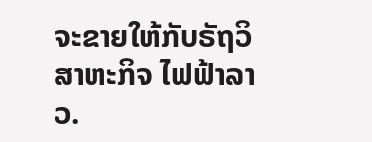ຈະຂາຍໃຫ້ກັບຣັຖວິສາຫະກິຈ ໄຟຟ້າລາວ.